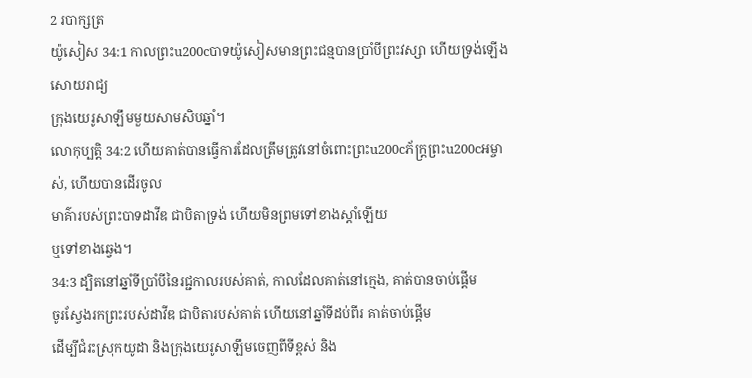2 របាក្សត្រ
យ៉ូសៀស 34:1 កាលព្រះu200cបាទយ៉ូសៀសមានព្រះជន្មបានប្រាំបីព្រះវស្សា ហើយទ្រង់ឡើងសោយរាជ្យ
ក្រុងយេរូសាឡឹមមួយសាមសិបឆ្នាំ។
លោកុប្បត្តិ 34:2 ហើយគាត់បានធ្វើការដែលត្រឹមត្រូវនៅចំពោះព្រះu200cភ័ក្ត្រព្រះu200cអម្ចាស់, ហើយបានដើរចូល
មាគ៌ារបស់ព្រះបាទដាវីឌ ជាបិតាទ្រង់ ហើយមិនព្រមទៅខាងស្ដាំឡើយ
ឬទៅខាងឆ្វេង។
34:3 ដ្បិតនៅឆ្នាំទីប្រាំបីនៃរជ្ជកាលរបស់គាត់, កាលដែលគាត់នៅក្មេង, គាត់បានចាប់ផ្តើម
ចូរស្វែងរកព្រះរបស់ដាវីឌ ជាបិតារបស់គាត់ ហើយនៅឆ្នាំទីដប់ពីរ គាត់ចាប់ផ្ដើម
ដើម្បីជំរះស្រុកយូដា និងក្រុងយេរូសាឡឹមចេញពីទីខ្ពស់ និង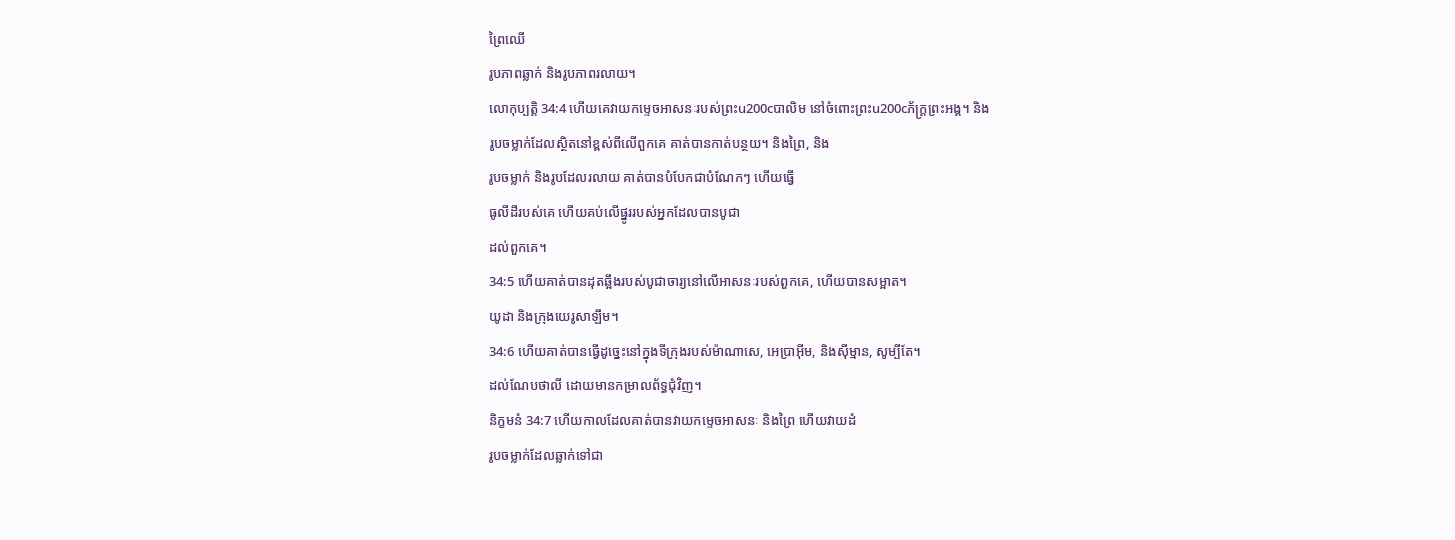ព្រៃឈើ
រូបភាពឆ្លាក់ និងរូបភាពរលាយ។
លោកុប្បត្តិ 34:4 ហើយគេវាយកម្ទេចអាសនៈរបស់ព្រះu200cបាលិម នៅចំពោះព្រះu200cភ័ក្ត្រព្រះអង្គ។ និង
រូបចម្លាក់ដែលស្ថិតនៅខ្ពស់ពីលើពួកគេ គាត់បានកាត់បន្ថយ។ និងព្រៃ, និង
រូបចម្លាក់ និងរូបដែលរលាយ គាត់បានបំបែកជាបំណែកៗ ហើយធ្វើ
ធូលីដីរបស់គេ ហើយគប់លើផ្នូររបស់អ្នកដែលបានបូជា
ដល់ពួកគេ។
34:5 ហើយគាត់បានដុតឆ្អឹងរបស់បូជាចារ្យនៅលើអាសនៈរបស់ពួកគេ, ហើយបានសម្អាត។
យូដា និងក្រុងយេរូសាឡឹម។
34:6 ហើយគាត់បានធ្វើដូច្នេះនៅក្នុងទីក្រុងរបស់ម៉ាណាសេ, អេប្រាអ៊ីម, និងស៊ីម្មាន, សូម្បីតែ។
ដល់ណែបថាលី ដោយមានកម្រាលព័ទ្ធជុំវិញ។
និក្ខមនំ 34:7 ហើយកាលដែលគាត់បានវាយកម្ទេចអាសនៈ និងព្រៃ ហើយវាយដំ
រូបចម្លាក់ដែលឆ្លាក់ទៅជា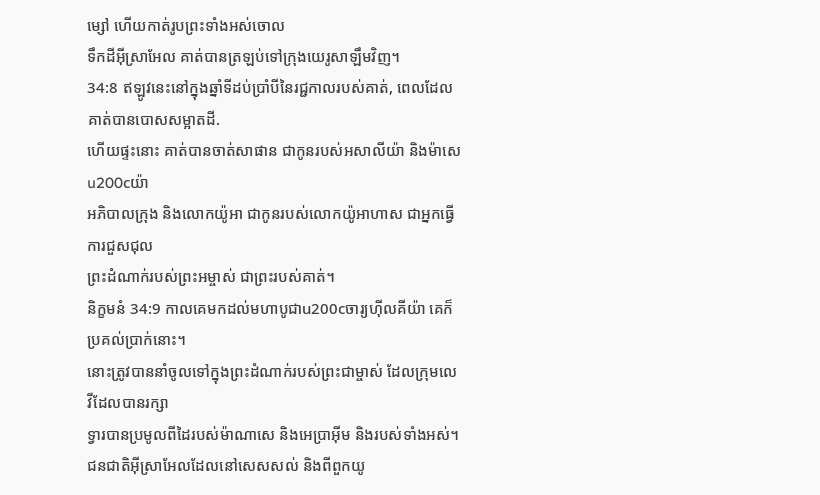ម្សៅ ហើយកាត់រូបព្រះទាំងអស់ចោល
ទឹកដីអ៊ីស្រាអែល គាត់បានត្រឡប់ទៅក្រុងយេរូសាឡឹមវិញ។
34:8 ឥឡូវនេះនៅក្នុងឆ្នាំទីដប់ប្រាំបីនៃរជ្ជកាលរបស់គាត់, ពេលដែលគាត់បានបោសសម្អាតដី.
ហើយផ្ទះនោះ គាត់បានចាត់សាផាន ជាកូនរបស់អសាលីយ៉ា និងម៉ាសេu200cយ៉ា
អភិបាលក្រុង និងលោកយ៉ូអា ជាកូនរបស់លោកយ៉ូអាហាស ជាអ្នកធ្វើការជួសជុល
ព្រះដំណាក់របស់ព្រះអម្ចាស់ ជាព្រះរបស់គាត់។
និក្ខមនំ 34:9 កាលគេមកដល់មហាបូជាu200cចារ្យហ៊ីលគីយ៉ា គេក៏ប្រគល់ប្រាក់នោះ។
នោះត្រូវបាននាំចូលទៅក្នុងព្រះដំណាក់របស់ព្រះជាម្ចាស់ ដែលក្រុមលេវីដែលបានរក្សា
ទ្វារបានប្រមូលពីដៃរបស់ម៉ាណាសេ និងអេប្រាអ៊ីម និងរបស់ទាំងអស់។
ជនជាតិអ៊ីស្រាអែលដែលនៅសេសសល់ និងពីពួកយូ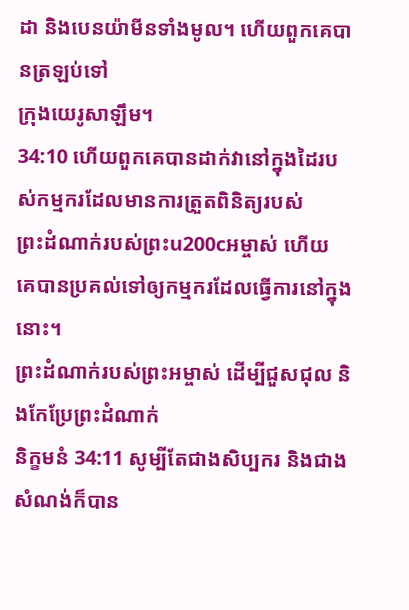ដា និងបេនយ៉ាមីនទាំងមូល។ ហើយពួកគេបានត្រឡប់ទៅ
ក្រុងយេរូសាឡឹម។
34:10 ហើយពួកគេបានដាក់វានៅក្នុងដៃរបស់កម្មករដែលមានការត្រួតពិនិត្យរបស់
ព្រះដំណាក់របស់ព្រះu200cអម្ចាស់ ហើយគេបានប្រគល់ទៅឲ្យកម្មករដែលធ្វើការនៅក្នុងនោះ។
ព្រះដំណាក់របស់ព្រះអម្ចាស់ ដើម្បីជួសជុល និងកែប្រែព្រះដំណាក់
និក្ខមនំ 34:11 សូម្បីតែជាងសិប្បករ និងជាងសំណង់ក៏បាន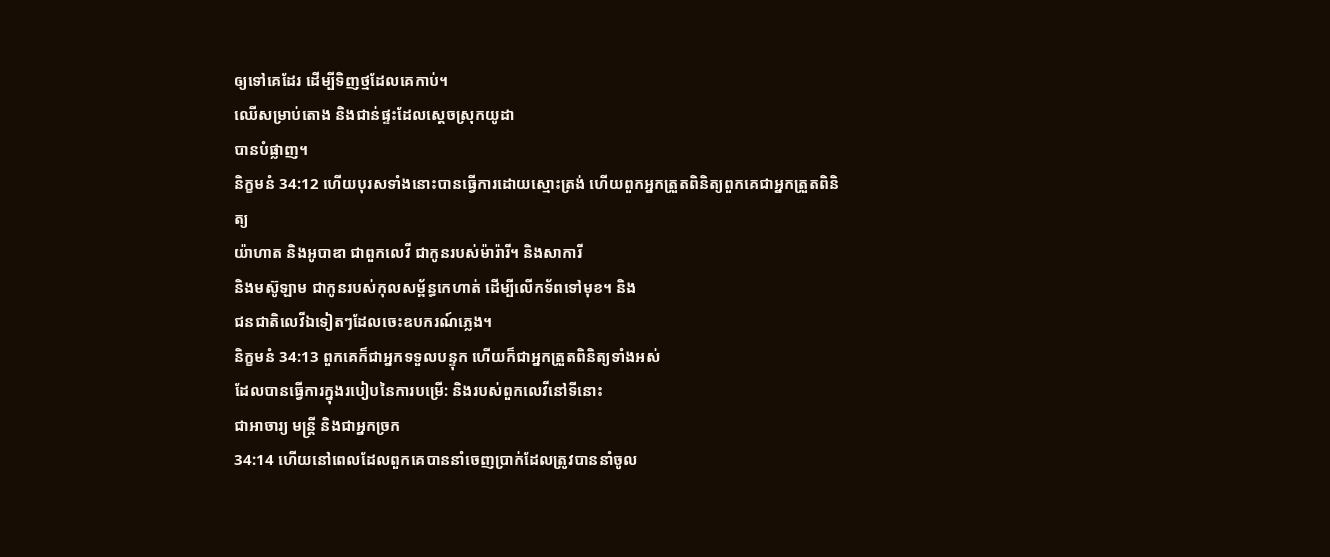ឲ្យទៅគេដែរ ដើម្បីទិញថ្មដែលគេកាប់។
ឈើសម្រាប់តោង និងជាន់ផ្ទះដែលស្ដេចស្រុកយូដា
បានបំផ្លាញ។
និក្ខមនំ 34:12 ហើយបុរសទាំងនោះបានធ្វើការដោយស្មោះត្រង់ ហើយពួកអ្នកត្រួតពិនិត្យពួកគេជាអ្នកត្រួតពិនិត្យ
យ៉ាហាត និងអូបាឌា ជាពួកលេវី ជាកូនរបស់ម៉ារ៉ារី។ និងសាការី
និងមស៊ូឡាម ជាកូនរបស់កុលសម្ព័ន្ធកេហាត់ ដើម្បីលើកទ័ពទៅមុខ។ និង
ជនជាតិលេវីឯទៀតៗដែលចេះឧបករណ៍ភ្លេង។
និក្ខមនំ 34:13 ពួកគេក៏ជាអ្នកទទួលបន្ទុក ហើយក៏ជាអ្នកត្រួតពិនិត្យទាំងអស់
ដែលបានធ្វើការក្នុងរបៀបនៃការបម្រើ: និងរបស់ពួកលេវីនៅទីនោះ
ជាអាចារ្យ មន្ត្រី និងជាអ្នកច្រក
34:14 ហើយនៅពេលដែលពួកគេបាននាំចេញប្រាក់ដែលត្រូវបាននាំចូល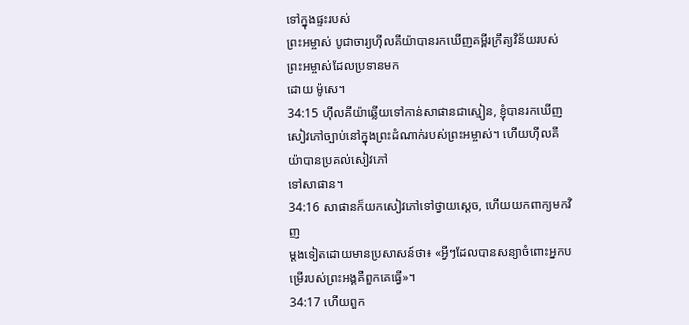ទៅក្នុងផ្ទះរបស់
ព្រះអម្ចាស់ បូជាចារ្យហ៊ីលគីយ៉ាបានរកឃើញគម្ពីរក្រឹត្យវិន័យរបស់ព្រះអម្ចាស់ដែលប្រទានមក
ដោយ ម៉ូសេ។
34:15 ហ៊ីលគីយ៉ាឆ្លើយទៅកាន់សាផានជាស្មៀន, ខ្ញុំបានរកឃើញ
សៀវភៅច្បាប់នៅក្នុងព្រះដំណាក់របស់ព្រះអម្ចាស់។ ហើយហ៊ីលគីយ៉ាបានប្រគល់សៀវភៅ
ទៅសាផាន។
34:16 សាផានក៏យកសៀវភៅទៅថ្វាយស្ដេច, ហើយយកពាក្យមកវិញ
ម្ដងទៀតដោយមានប្រសាសន៍ថា៖ «អ្វីៗដែលបានសន្យាចំពោះអ្នកបម្រើរបស់ព្រះអង្គគឺពួកគេធ្វើ»។
34:17 ហើយពួក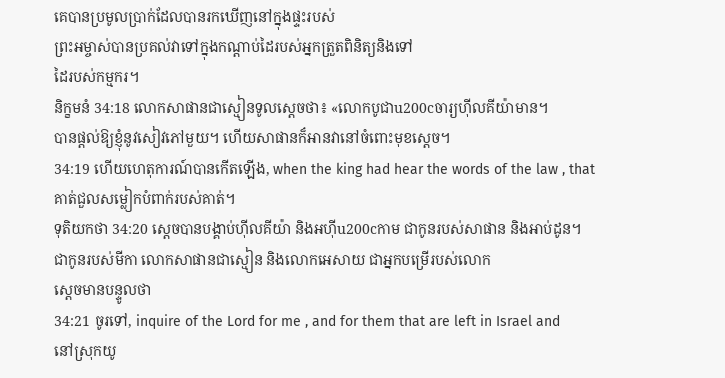គេបានប្រមូលប្រាក់ដែលបានរកឃើញនៅក្នុងផ្ទះរបស់
ព្រះអម្ចាស់បានប្រគល់វាទៅក្នុងកណ្ដាប់ដៃរបស់អ្នកត្រួតពិនិត្យនិងទៅ
ដៃរបស់កម្មករ។
និក្ខមនំ 34:18 លោកសាផានជាស្មៀនទូលស្ដេចថា៖ «លោកបូជាu200cចារ្យហ៊ីលគីយ៉ាមាន។
បានផ្តល់ឱ្យខ្ញុំនូវសៀវភៅមួយ។ ហើយសាផានក៏អានវានៅចំពោះមុខស្តេច។
34:19 ហើយហេតុការណ៍បានកើតឡើង, when the king had hear the words of the law , that
គាត់ជួលសម្លៀកបំពាក់របស់គាត់។
ទុតិយកថា 34:20 ស្ដេចបានបង្គាប់ហ៊ីលគីយ៉ា និងអហ៊ីu200cកាម ជាកូនរបស់សាផាន និងអាប់ដូន។
ជាកូនរបស់មីកា លោកសាផានជាស្មៀន និងលោកអេសាយ ជាអ្នកបម្រើរបស់លោក
ស្តេចមានបន្ទូលថា
34:21 ចូរទៅ, inquire of the Lord for me , and for them that are left in Israel and
នៅស្រុកយូ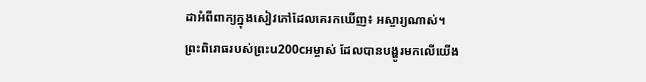ដាអំពីពាក្យក្នុងសៀវភៅដែលគេរកឃើញ៖ អស្ចារ្យណាស់។
ព្រះពិរោធរបស់ព្រះu200cអម្ចាស់ ដែលបានបង្ហូរមកលើយើង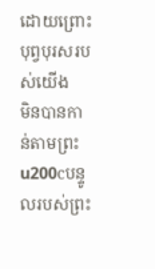ដោយព្រោះបុព្វបុរសរបស់យើង
មិនបានកាន់តាមព្រះu200cបន្ទូលរបស់ព្រះ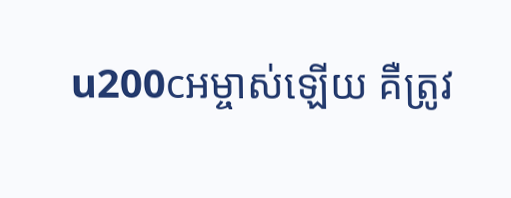u200cអម្ចាស់ឡើយ គឺត្រូវ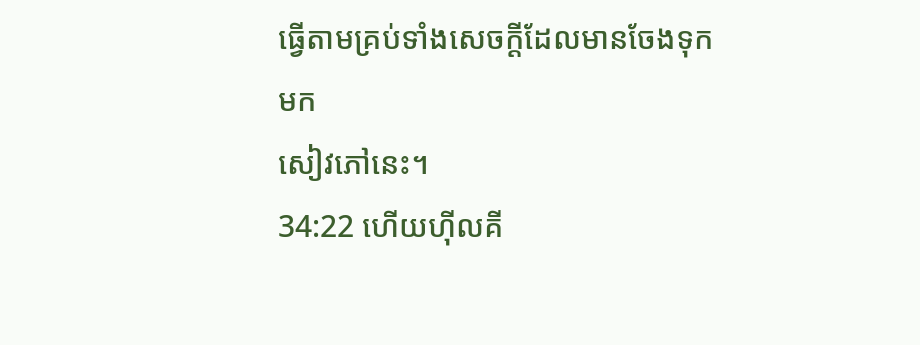ធ្វើតាមគ្រប់ទាំងសេចក្ដីដែលមានចែងទុកមក
សៀវភៅនេះ។
34:22 ហើយហ៊ីលគី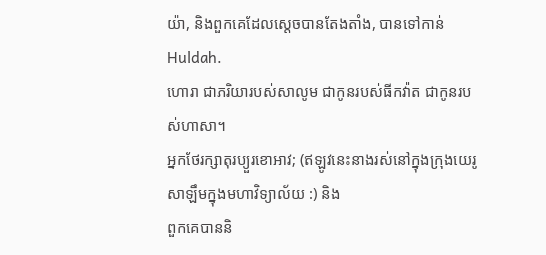យ៉ា, និងពួកគេដែលស្ដេចបានតែងតាំង, បានទៅកាន់ Huldah.
ហោរា ជាភរិយារបស់សាលូម ជាកូនរបស់ធីកវ៉ាត ជាកូនរបស់ហាសា។
អ្នកថែរក្សាតុរប្យួរខោអាវ; (ឥឡូវនេះនាងរស់នៅក្នុងក្រុងយេរូសាឡឹមក្នុងមហាវិទ្យាល័យ :) និង
ពួកគេបាននិ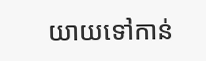យាយទៅកាន់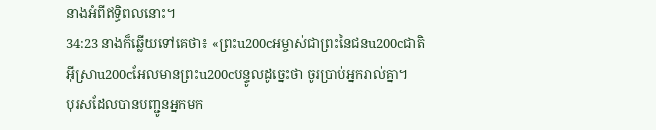នាងអំពីឥទ្ធិពលនោះ។
34:23 នាងក៏ឆ្លើយទៅគេថា៖ «ព្រះu200cអម្ចាស់ជាព្រះនៃជនu200cជាតិអ៊ីស្រាu200cអែលមានព្រះu200cបន្ទូលដូច្នេះថា ចូរប្រាប់អ្នករាល់គ្នា។
បុរសដែលបានបញ្ជូនអ្នកមក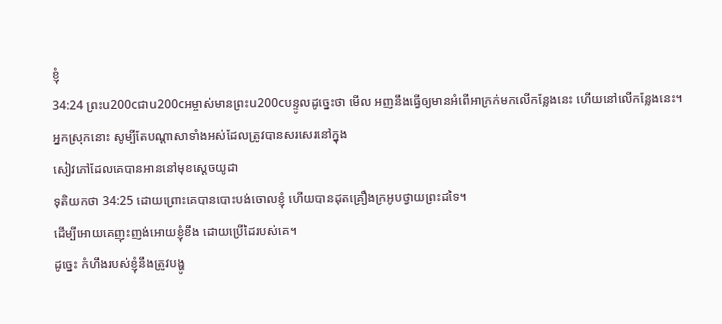ខ្ញុំ
34:24 ព្រះu200cជាu200cអម្ចាស់មានព្រះu200cបន្ទូលដូច្នេះថា មើល អញនឹងធ្វើឲ្យមានអំពើអាក្រក់មកលើកន្លែងនេះ ហើយនៅលើកន្លែងនេះ។
អ្នកស្រុកនោះ សូម្បីតែបណ្តាសាទាំងអស់ដែលត្រូវបានសរសេរនៅក្នុង
សៀវភៅដែលគេបានអាននៅមុខស្ដេចយូដា
ទុតិយកថា 34:25 ដោយព្រោះគេបានបោះបង់ចោលខ្ញុំ ហើយបានដុតគ្រឿងក្រអូបថ្វាយព្រះដទៃ។
ដើម្បីអោយគេញុះញង់អោយខ្ញុំខឹង ដោយប្រើដៃរបស់គេ។
ដូច្នេះ កំហឹងរបស់ខ្ញុំនឹងត្រូវបង្ហូ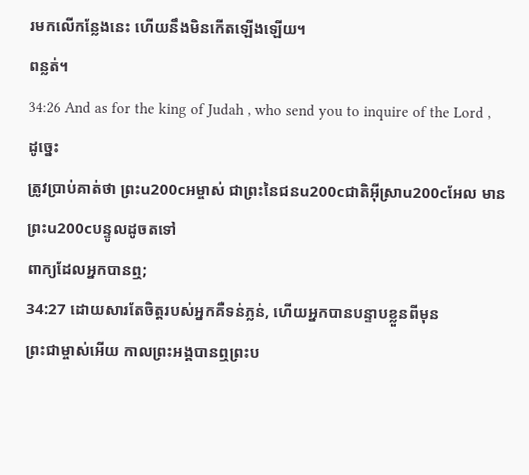រមកលើកន្លែងនេះ ហើយនឹងមិនកើតឡើងឡើយ។
ពន្លត់។
34:26 And as for the king of Judah , who send you to inquire of the Lord , ដូច្នេះ
ត្រូវប្រាប់គាត់ថា ព្រះu200cអម្ចាស់ ជាព្រះនៃជនu200cជាតិអ៊ីស្រាu200cអែល មានព្រះu200cបន្ទូលដូចតទៅ
ពាក្យដែលអ្នកបានឮ;
34:27 ដោយសារតែចិត្តរបស់អ្នកគឺទន់ភ្លន់, ហើយអ្នកបានបន្ទាបខ្លួនពីមុន
ព្រះជាម្ចាស់អើយ កាលព្រះអង្គបានឮព្រះប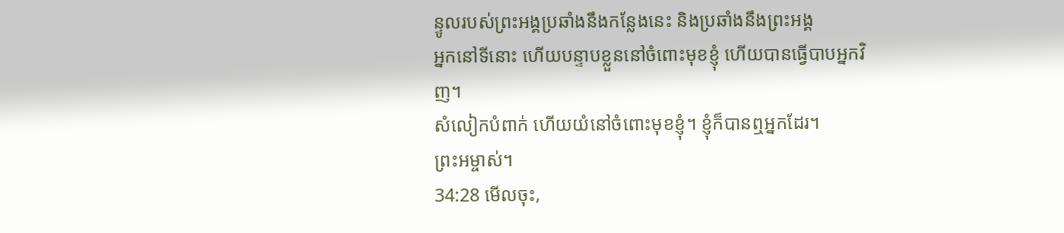ន្ទូលរបស់ព្រះអង្គប្រឆាំងនឹងកន្លែងនេះ និងប្រឆាំងនឹងព្រះអង្គ
អ្នកនៅទីនោះ ហើយបន្ទាបខ្លួននៅចំពោះមុខខ្ញុំ ហើយបានធ្វើបាបអ្នកវិញ។
សំលៀកបំពាក់ ហើយយំនៅចំពោះមុខខ្ញុំ។ ខ្ញុំក៏បានឮអ្នកដែរ។
ព្រះអម្ចាស់។
34:28 មើលចុះ,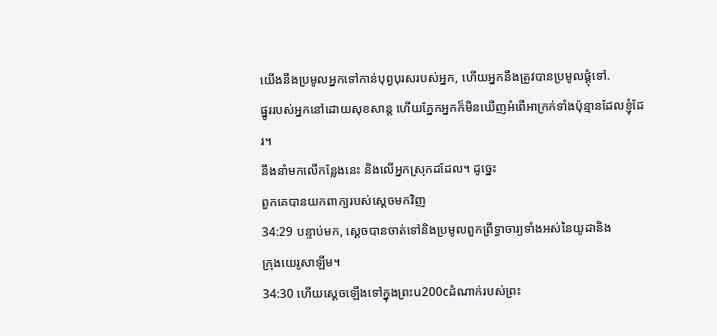យើងនឹងប្រមូលអ្នកទៅកាន់បុព្វបុរសរបស់អ្នក, ហើយអ្នកនឹងត្រូវបានប្រមូលផ្តុំទៅ.
ផ្នូររបស់អ្នកនៅដោយសុខសាន្ត ហើយភ្នែកអ្នកក៏មិនឃើញអំពើអាក្រក់ទាំងប៉ុន្មានដែលខ្ញុំដែរ។
នឹងនាំមកលើកន្លែងនេះ និងលើអ្នកស្រុកដដែល។ ដូច្នេះ
ពួកគេបានយកពាក្យរបស់ស្ដេចមកវិញ
34:29 បន្ទាប់មក, ស្ដេចបានចាត់ទៅនិងប្រមូលពួកព្រឹទ្ធាចារ្យទាំងអស់នៃយូដានិង
ក្រុងយេរូសាឡឹម។
34:30 ហើយស្តេចឡើងទៅក្នុងព្រះu200cដំណាក់របស់ព្រះ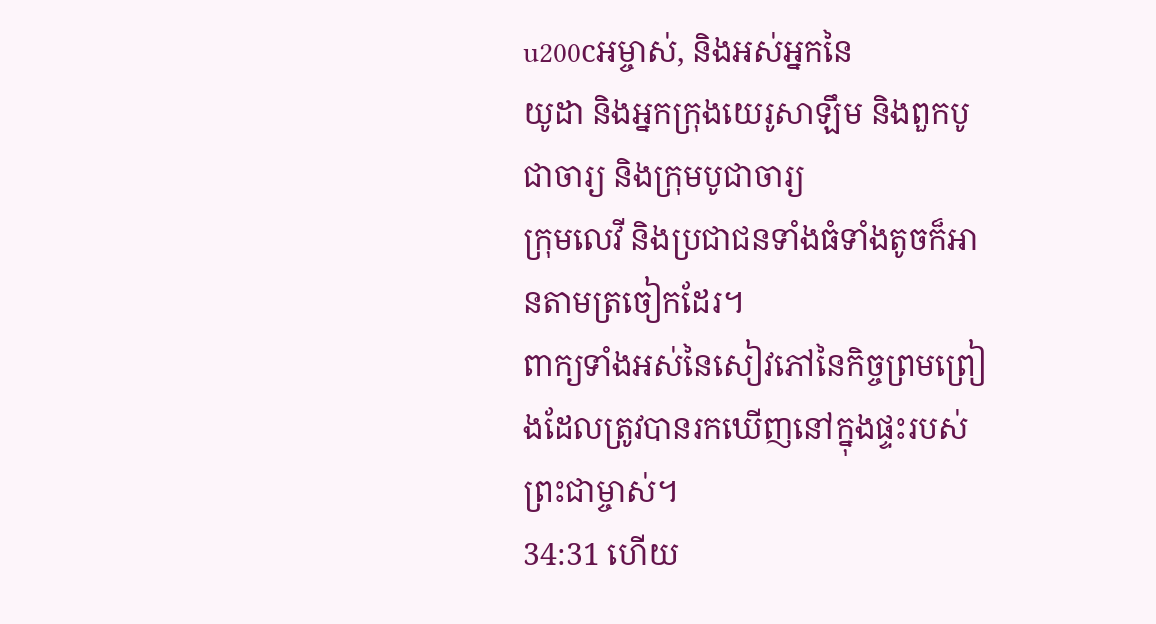u200cអម្ចាស់, និងអស់អ្នកនៃ
យូដា និងអ្នកក្រុងយេរូសាឡឹម និងពួកបូជាចារ្យ និងក្រុមបូជាចារ្យ
ក្រុមលេវី និងប្រជាជនទាំងធំទាំងតូចក៏អានតាមត្រចៀកដែរ។
ពាក្យទាំងអស់នៃសៀវភៅនៃកិច្ចព្រមព្រៀងដែលត្រូវបានរកឃើញនៅក្នុងផ្ទះរបស់
ព្រះជាម្ចាស់។
34:31 ហើយ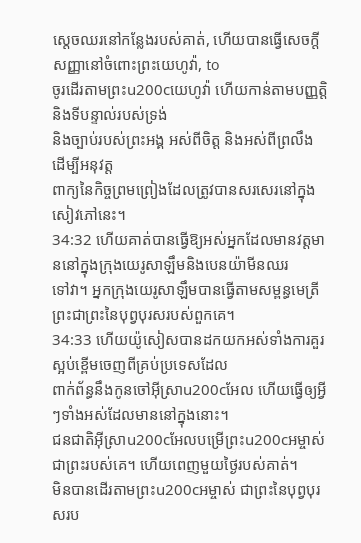ស្តេចឈរនៅកន្លែងរបស់គាត់, ហើយបានធ្វើសេចក្តីសញ្ញានៅចំពោះព្រះយេហូវ៉ា, to
ចូរដើរតាមព្រះu200cយេហូវ៉ា ហើយកាន់តាមបញ្ញត្តិ និងទីបន្ទាល់របស់ទ្រង់
និងច្បាប់របស់ព្រះអង្គ អស់ពីចិត្ត និងអស់ពីព្រលឹង ដើម្បីអនុវត្ត
ពាក្យនៃកិច្ចព្រមព្រៀងដែលត្រូវបានសរសេរនៅក្នុងសៀវភៅនេះ។
34:32 ហើយគាត់បានធ្វើឱ្យអស់អ្នកដែលមានវត្តមាននៅក្នុងក្រុងយេរូសាឡឹមនិងបេនយ៉ាមីនឈរ
ទៅវា។ អ្នកក្រុងយេរូសាឡឹមបានធ្វើតាមសម្ពន្ធមេត្រី
ព្រះជាព្រះនៃបុព្វបុរសរបស់ពួកគេ។
34:33 ហើយយ៉ូសៀសបានដកយកអស់ទាំងការគួរស្អប់ខ្ពើមចេញពីគ្រប់ប្រទេសដែល
ពាក់ព័ន្ធនឹងកូនចៅអ៊ីស្រាu200cអែល ហើយធ្វើឲ្យអ្វីៗទាំងអស់ដែលមាននៅក្នុងនោះ។
ជនជាតិអ៊ីស្រាu200cអែលបម្រើព្រះu200cអម្ចាស់ ជាព្រះរបស់គេ។ ហើយពេញមួយថ្ងៃរបស់គាត់។
មិនបានដើរតាមព្រះu200cអម្ចាស់ ជាព្រះនៃបុព្វបុរសរប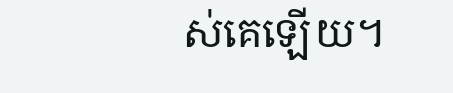ស់គេឡើយ។